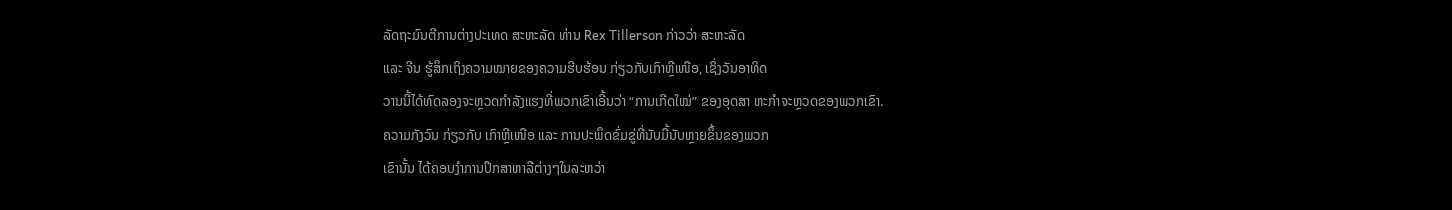ລັດຖະມົນຕີການຕ່າງປະເທດ ສະຫະລັດ ທ່ານ Rex Tillerson ກ່າວວ່າ ສະຫະລັດ
ແລະ ຈີນ ຮູ້ສຶກເຖິງຄວາມໝາຍຂອງຄວາມຮີບຮ້ອນ ກ່ຽວກັບເກົາຫຼີເໜືອ, ເຊິ່ງວັນອາທິດ
ວານນີ້ໄດ້ທົດລອງຈະຫຼວດກຳລັງແຮງທີ່ພວກເຂົາເອີ້ນວ່າ “ການເກີດໃໝ່” ຂອງອຸດສາ ຫະກຳຈະຫຼວດຂອງພວກເຂົາ.
ຄວາມກັງວົນ ກ່ຽວກັບ ເກົາຫຼີເໜືອ ແລະ ການປະພຶດຂົ່ມຂູ່ທີ່ນັບມື້ນັບຫຼາຍຂຶ້ນຂອງພວກ
ເຂົານັ້ນ ໄດ້ຄອບງຳການປຶກສາຫາລືຕ່າງໆໃນລະຫວ່າ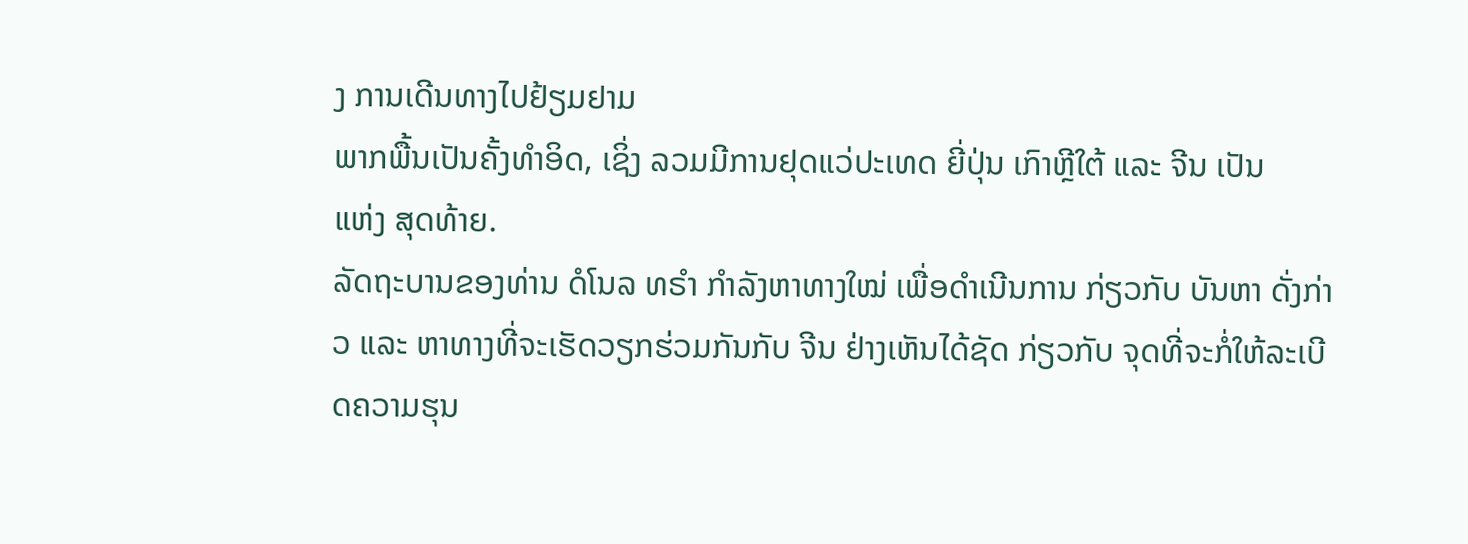ງ ການເດີນທາງໄປຢ້ຽມຢາມ
ພາກພື້ນເປັນຄັ້ງທຳອິດ, ເຊິ່ງ ລວມມີການຢຸດແວ່ປະເທດ ຍີ່ປຸ່ນ ເກົາຫຼີໃຕ້ ແລະ ຈີນ ເປັນ
ແຫ່ງ ສຸດທ້າຍ.
ລັດຖະບານຂອງທ່ານ ດໍໂນລ ທຣຳ ກຳລັງຫາທາງໃໝ່ ເພື່ອດຳເນີນການ ກ່ຽວກັບ ບັນຫາ ດັ່ງກ່າວ ແລະ ຫາທາງທີ່ຈະເຮັດວຽກຮ່ວມກັນກັບ ຈີນ ຢ່າງເຫັນໄດ້ຊັດ ກ່ຽວກັບ ຈຸດທີ່ຈະກໍ່ໃຫ້ລະເບີດຄວາມຮຸນ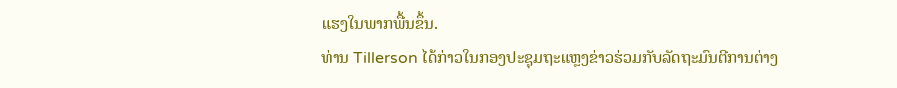ແຮງໃນພາກພື້ນຂຶ້ນ.
ທ່ານ Tillerson ໄດ້ກ່າວໃນກອງປະຊຸມຖະແຫຼງຂ່າວຮ່ວມກັບລັດຖະມົນຕີການຕ່າງ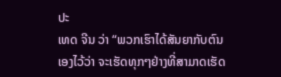ປະ
ເທດ ຈີນ ວ່າ “ພວກເຮົາໄດ້ສັນຍາກັບຕົນເອງໄວ້ວ່າ ຈະເຮັດທຸກໆຢ່າງທີ່ສາມາດເຮັດ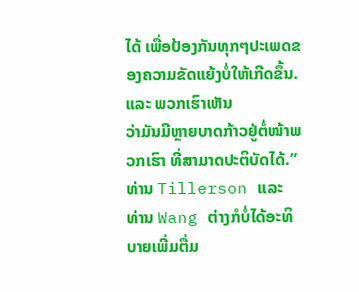ໄດ້ ເພື່ອປ້ອງກັນທຸກໆປະເພດຂອງຄວາມຂັດແຍ້ງບໍ່ໃຫ້ເກີດຂຶ້ນ. ແລະ ພວກເຮົາເຫັນ
ວ່າມັນມີຫຼາຍບາດກ້າວຢູ່ຕໍ່ໜ້າພວກເຮົາ ທີ່ສາມາດປະຕິບັດໄດ້.”
ທ່ານ Tillerson ແລະ ທ່ານ Wang ຕ່າງກໍບໍ່ໄດ້ອະທິບາຍເພີ່ມຕື່ມ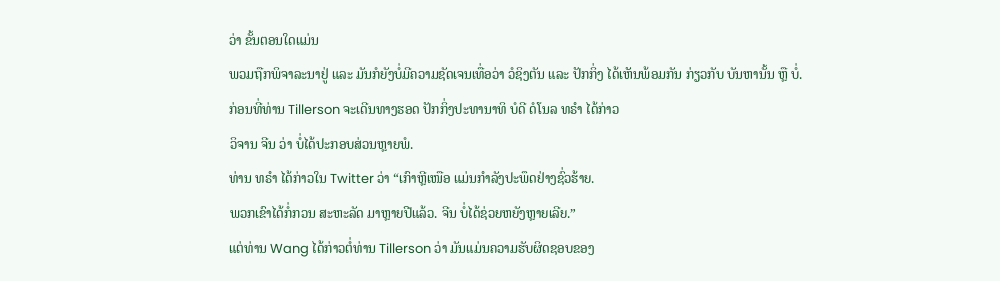ວ່າ ຂັ້ນຕອນໃດແມ່ນ
ພວມຖືກພິຈາລະນາຢູ່ ແລະ ມັນກໍຍັງບໍ່ມີຄວາມຊັດເຈນເທື່ອວ່າ ວໍຊິງຕັນ ແລະ ປັກກິ່ງ ໄດ້ເຫັນພ້ອມກັນ ກ່ຽວກັບ ບັນຫານັ້ນ ຫຼື ບໍ່.
ກ່ອນທີ່ທ່ານ Tillerson ຈະເດີນທາງຮອດ ປັກກິ່ງປະທານາທິ ບໍດີ ດໍໂນລ ທຣຳ ໄດ້ກ່າວ
ວິຈານ ຈີນ ວ່າ ບໍ່ໄດ້ປະກອບສ່ວນຫຼາຍພໍ.
ທ່ານ ທຣຳ ໄດ້ກ່າວໃນ Twitter ວ່າ “ເກົາຫຼີເໜືອ ແມ່ນກຳລັງປະພຶດຢ່າງຊົ່ວຮ້າຍ.
ພວກເຂົາໄດ້ກໍ່ກວນ ສະຫະລັດ ມາຫຼາຍປີແລ້ວ. ຈີນ ບໍ່ໄດ້ຊ່ວຍຫຍັງຫຼາຍເລີຍ.”
ແຕ່ທ່ານ Wang ໄດ້ກ່າວຕໍ່ທ່ານ Tillerson ວ່າ ມັນແມ່ນຄວາມຮັບຜິດຊອບຂອງ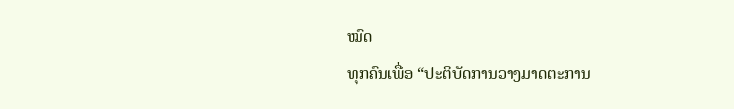ໝົດ
ທຸກຄົນເພື່ອ “ປະຕິບັດການວາງມາດຕະການ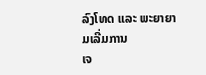ລົງໂທດ ແລະ ພະຍາຍາມເລີ່ມການ
ເຈ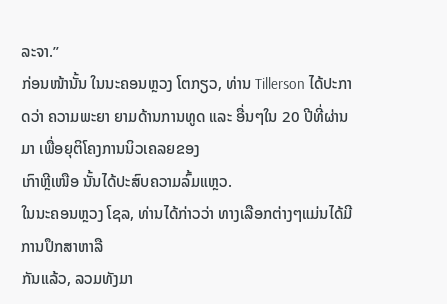ລະຈາ.”
ກ່ອນໜ້ານັ້ນ ໃນນະຄອນຫຼວງ ໂຕກຽວ, ທ່ານ Tillerson ໄດ້ປະກາດວ່າ ຄວາມພະຍາ ຍາມດ້ານການທູດ ແລະ ອື່ນໆໃນ 20 ປີທີ່ຜ່ານມາ ເພື່ອຍຸຕິໂຄງການນິວເຄລຍຂອງ
ເກົາຫຼີເໜືອ ນັ້ນໄດ້ປະສົບຄວາມລົ້ມແຫຼວ.
ໃນນະຄອນຫຼວງ ໂຊລ, ທ່ານໄດ້ກ່າວວ່າ ທາງເລືອກຕ່າງໆແມ່ນໄດ້ມີການປຶກສາຫາລື
ກັນແລ້ວ, ລວມທັງມາ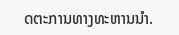ດຕະການທາງທະຫານນຳ.